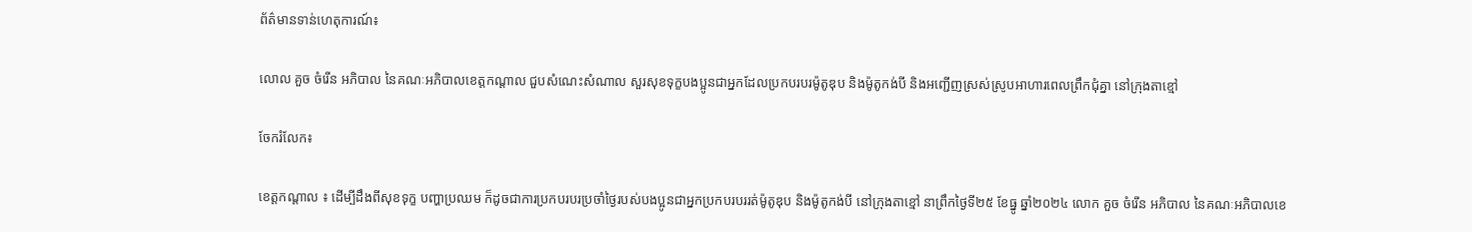ព័ត៌មានទាន់ហេតុការណ៍៖

លោល គួច ចំរើន អភិបាល នៃគណៈអភិបាលខេត្តកណ្តាល ជួបសំណេះសំណាល សួរសុខទុក្ខបងប្អូនជាអ្នកដែលប្រកបរបរម៉ូតូឌុប និងម៉ូតូកង់បី និងអញ្ជើញស្រស់ស្រូបអាហារពេលព្រឹកជុំគ្នា នៅក្រុងតាខ្មៅ

ចែករំលែក៖

ខេត្តកណ្តាល ៖ ដើម្បីដឹងពីសុខទុក្ខ បញ្ហាប្រឈម ក៏ដូចជាការប្រកបរបរប្រចាំថ្ងៃរបស់បងប្អូនជាអ្នកប្រកបរបររត់ម៉ូតូឌុប និងម៉ូតូកង់បី នៅក្រុងតាខ្មៅ នាព្រឹកថ្ងៃទី២៥ ខែធ្នូ ឆ្នាំ២០២៤ លោក គួច ចំរើន អភិបាល នៃគណៈអភិបាលខេ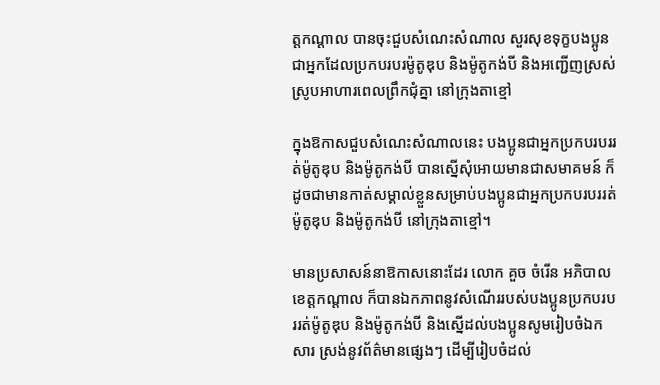ត្តកណ្តាល បានចុះជួបសំណេះសំណាល សួរសុខទុក្ខបងប្អូនជាអ្នកដែលប្រកបរបរម៉ូតូឌុប និងម៉ូតូកង់បី និងអញ្ជើញស្រស់ស្រូបអាហារពេលព្រឹកជុំគ្នា នៅក្រុងតាខ្មៅ

ក្នុងឱកាសជួបសំណេះសំណាលនេះ បងប្អូនជាអ្នកប្រកបរបររត់ម៉ូតូឌុប និងម៉ូតូកង់បី បានស្នើសុំអោយមានជាសមាគមន៍ ក៏ដូចជាមានកាត់សម្គាល់ខ្លួនសម្រាប់បងប្អូនជាអ្នកប្រកបរបររត់ម៉ូតូឌុប និងម៉ូតូកង់បី នៅក្រុងតាខ្មៅ។

មានប្រសាសន៍នាឱកាសនោះដែរ លោក គួច ចំរើន អភិបាលខេត្តកណ្តាល ក៏បានឯកភាពនូវសំណើររបស់បងប្អូនប្រកបរបររត់ម៉ូតូឌុប និងម៉ូតូកង់បី និងស្នើដល់បងប្អូនសូមរៀបចំឯកសារ ស្រង់នូវព័ត៌មានផ្សេងៗ ដើម្បីរៀបចំដល់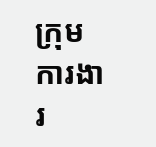ក្រុមការងារ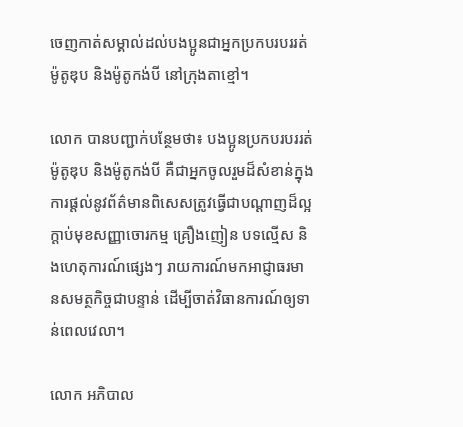ចេញកាត់សម្គាល់ដល់បងប្អូនជាអ្នកប្រកបរបររត់ម៉ូតូឌុប និងម៉ូតូកង់បី នៅក្រុងតាខ្មៅ។

លោក បានបញ្ជាក់បន្ថែមថា៖ បងប្អូនប្រកបរបររត់ម៉ូតូឌុប និងម៉ូតូកង់បី គឺជាអ្នកចូលរួមដ៏សំខាន់ក្នុងការផ្តល់នូវព័ត៌មានពិសេសត្រូវធ្វើជាបណ្ដាញដ៏ល្អក្ដាប់មុខសញ្ញាចោរកម្ម គ្រឿងញៀន បទល្មើស និងហេតុការណ៍ផ្សេងៗ រាយការណ៍មកអាជ្ញាធរមានសមត្ថកិច្ចជាបន្ទាន់ ដើម្បីចាត់វិធានការណ៍ឲ្យទាន់ពេលវេលា។

លោក អភិបាល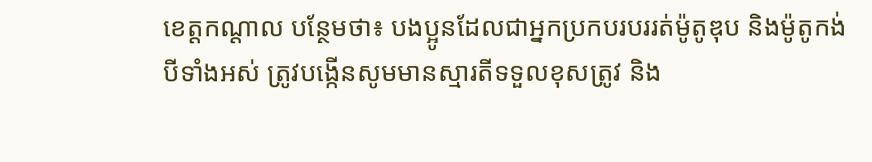ខេត្តកណ្តាល បន្ថែមថា៖ បងប្អូនដែលជាអ្នកប្រកបរបររត់ម៉ូតូឌុប និងម៉ូតូកង់បីទាំងអស់ ត្រូវបង្កើនសូមមានស្មារតីទទួលខុសត្រូវ និង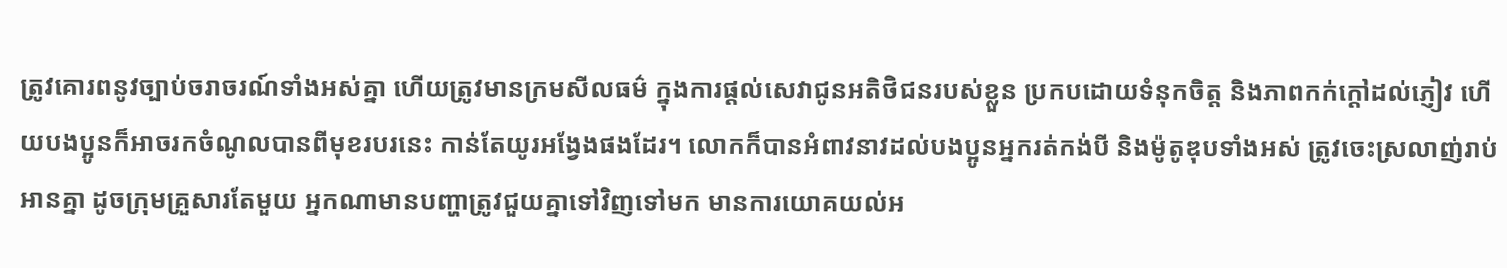ត្រូវគោរពនូវច្បាប់ចរាចរណ៍ទាំងអស់គ្នា ហើយត្រូវមានក្រមសីលធម៌ ក្នុងការផ្ដល់សេវាជូនអតិថិជនរបស់ខ្លួន ប្រកបដោយទំនុកចិត្ត និងភាពកក់ក្ដៅដល់ភ្ញៀវ ហើយបងប្អូនក៏អាចរកចំណូលបានពីមុខរបរនេះ កាន់តែយូរអង្វែងផងដែរ។ លោកក៏បានអំពាវនាវដល់បងប្អូនអ្នករត់កង់បី និងម៉ូតូឌុបទាំងអស់ ត្រូវចេះស្រលាញ់រាប់អានគ្នា ដូចក្រុមគ្រួសារតែមួយ អ្នកណាមានបញ្ហាត្រូវជួយគ្នាទៅវិញទៅមក មានការយោគយល់អ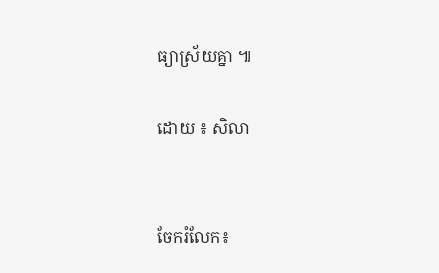ធ្យាស្រ័យគ្នា ៕

ដោយ ៖ សិលា


ចែករំលែក៖